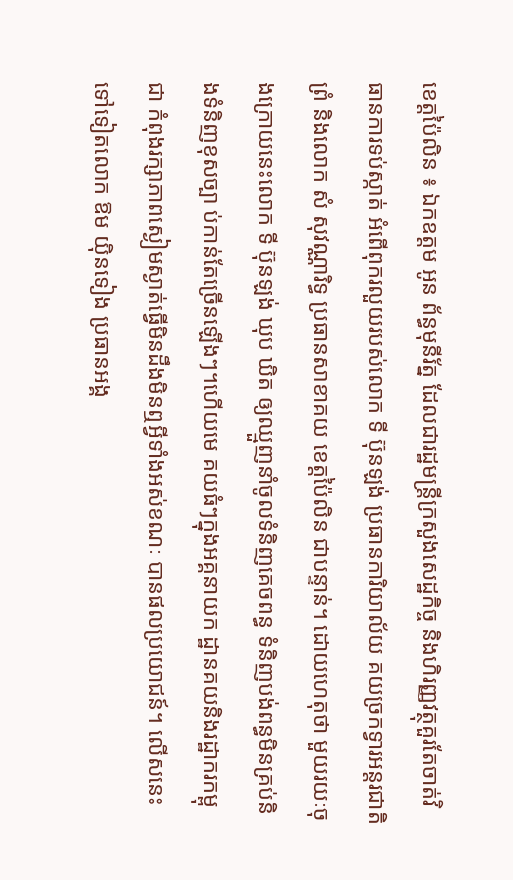ខេត្តប៉ៃលិន ៖ ឯកឧត្តម អូន ព័ន្ធមុនីរ័ត្ន ដែលជារដ្ឋមន្ត្រីក្រសួងសេដ្ឋកិច្ច និងហិរញ្ញវត្ថុគួរតែចាត់វិធានការទប់ស្កាត់ អំពើពុករលួយរបស់លោក ទី ប៊ុនឡង់ ប្រធានការិយាល័យ គយច្រកទ្វារអន្តរជាតិព្រំ និងលោក សំ សុវណ្ណារិទ្ធ ប្រធានសាខាគយ ខេត្តប៉ៃលិន ជាបន្ទាន់។ ដោយហេតុថា មួយរយៈចុងក្រោយនេះលោក ទី ប៊ុនឡង់ ឃុប ឃិត ឲ្យឈ្មួញនាំចូលទំនិញគេចពន្ធ ទំនិញបង់ពន្ធមិនគ្រប់និងទំនិញខុសច្បា ប់កាន់តែច្រើនឡើងៗ។ហើយមេ គយធំៗក្នុងអគ្គនាយក ដ្ឋានគយនិងរដ្ឋាករកម្ពុជា កំពុងរក្សាភាពស្ងៀមស្ងាត់ធ្វើមិនដឹងមិនឮអ្វីទាំងអស់ខណៈ បានផលប្រយោជន៍។ លើសនេះ ទៅទៀតលោក ឱម យ៉ិនទៀង ប្រធានអង្គ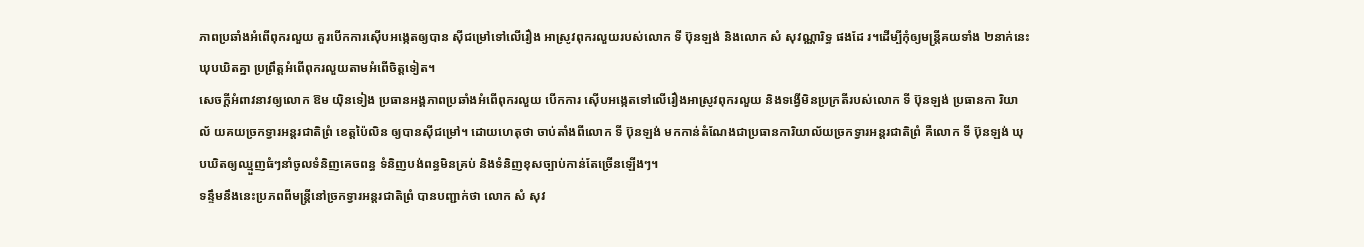ភាពប្រឆាំងអំពើពុករលួយ គួរបើកការស៊ើបអង្កេតឲ្យបាន ស៊ីជម្រៅទៅលើរឿង អាស្រូវពុករលួយរបស់លោក ទី ប៊ុនឡង់ និងលោក សំ សុវណ្ណារិទ្ធ ផងដែ រ។ដើម្បីកុំឲ្យមន្ត្រីគយទាំង ២នាក់នេះឃុបឃិតគ្នា ប្រព្រឹត្តអំពើពុករលួយតាមអំពើចិត្តទៀត។
សេចក្ដីអំពាវនាវឲ្យលោក ឱម យ៉ិនទៀង ប្រធានអង្គភាពប្រឆាំងអំពើពុករលួយ បើកការ ស៊ើបអង្កេតទៅលើរឿងអាស្រូវពុករលួយ និងទង្វើមិនប្រក្រតីរបស់លោក ទី ប៊ុនឡង់ ប្រធានកា រិយា ល័ យគយច្រកទ្វារអន្តរជាតិព្រំ ខេត្តប៉ៃលិន ឲ្យបានស៊ីជម្រៅ។ ដោយហេតុថា ចាប់តាំងពីលោក ទី ប៊ុនឡង់ មកកាន់តំណែងជាប្រធានការិយាល័យច្រកទ្វារអន្តរជាតិព្រំ គឺលោក ទី ប៊ុនឡង់ ឃុបឃិតឲ្យឈ្មួញធំៗនាំចូលទំនិញគេចពន្ធ ទំនិញបង់ពន្ធមិនគ្រប់ និងទំនិញខុសច្បាប់កាន់តែច្រើនឡើងៗ។
ទន្ទឹមនឹងនេះប្រភពពីមន្ត្រីនៅច្រកទ្វារអន្តរជាតិព្រំ បានបញ្ជាក់ថា លោក សំ សុវ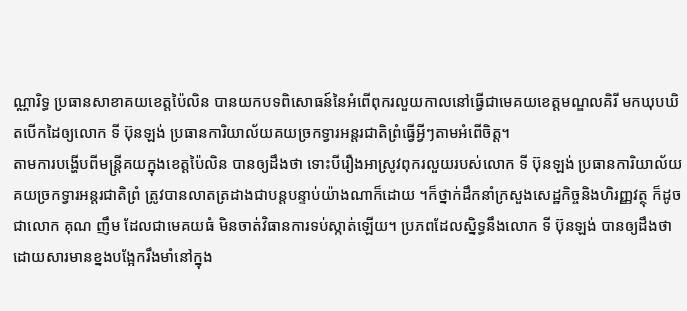ណ្ណារិទ្ធ ប្រធានសាខាគយខេត្តប៉ៃលិន បានយកបទពិសោធន៍នៃអំពើពុករលួយកាលនៅធ្វើជាមេគយខេត្តមណ្ឌលគិរី មកឃុបឃិតបើកដៃឲ្យលោក ទី ប៊ុនឡង់ ប្រធានការិយាល័យគយច្រកទ្វារអន្តរជាតិព្រំធ្វើអ្វីៗតាមអំពើចិត្ត។
តាមការបង្ហើបពីមន្ត្រីគយក្នុងខេត្តប៉ៃលិន បានឲ្យដឹងថា ទោះបីរឿងអាស្រូវពុករលួយរបស់លោក ទី ប៊ុនឡង់ ប្រធានការិយាល័យគយច្រកទ្វារអន្តរជាតិព្រំ ត្រូវបានលាតត្រដាងជាបន្តបន្ទាប់យ៉ាងណាក៏ដោយ ។ក៏ថ្នាក់ដឹកនាំក្រសួងសេដ្ឋកិច្ចនិងហិរញ្ញវត្ថុ ក៏ដូចជាលោក គុណ ញឹម ដែលជាមេគយធំ មិនចាត់វិធានការទប់ស្កាត់ឡើយ។ ប្រភពដែលស្និទ្ធនឹងលោក ទី ប៊ុនឡង់ បានឲ្យដឹងថា ដោយសារមានខ្នងបង្អែករឹងមាំនៅក្នុង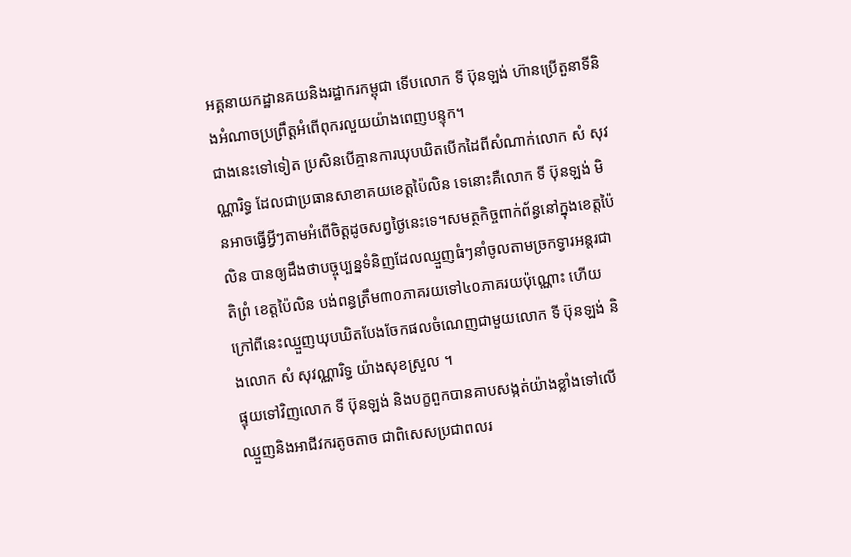អគ្គនាយកដ្ឋានគយនិងរដ្ឋាករកម្ពុជា ទើបលោក ទី ប៊ុនឡង់ ហ៊ានប្រើតួនាទីនិងអំណាចប្រព្រឹត្តអំពើពុករលួយយ៉ាងពេញបន្ទុក។
ជាងនេះទៅទៀត ប្រសិនបើគ្មានការឃុបឃិតបើកដៃពីសំណាក់លោក សំ សុវណ្ណារិទ្ធ ដែលជាប្រធានសាខាគយខេត្តប៉ៃលិន ទេនោះគឺលោក ទី ប៊ុនឡង់ មិនអាចធ្វើអ្វីៗតាមអំពើចិត្តដូចសព្វថ្ងៃនេះទេ។សមត្ថកិច្ចពាក់ព័ន្ធនៅក្នុងខេត្តប៉ៃលិន បានឲ្យដឹងថាបច្ចុប្បន្នទំនិញដែលឈ្មួញធំៗនាំចូលតាមច្រកទ្វារអន្តរជាតិព្រំ ខេត្តប៉ៃលិន បង់ពន្ធត្រឹម៣០ភាគរយទៅ៤០ភាគរយប៉ុណ្ណោះ ហើយក្រៅពីនេះឈ្មួញឃុបឃិតបែងចែកផលចំណេញជាមួយលោក ទី ប៊ុនឡង់ និងលោក សំ សុវណ្ណារិទ្ធ យ៉ាងសុខស្រួល ។
ផ្ទុយទៅវិញលោក ទី ប៊ុនឡង់ និងបក្ខពួកបានគាបសង្កត់យ៉ាងខ្លាំងទៅលើឈ្មួញនិងអាជីវករតូចតាច ជាពិសេសប្រជាពលរ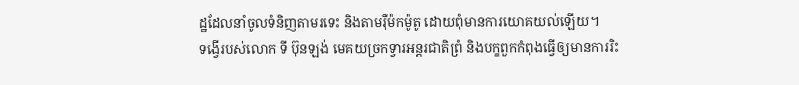ដ្ឋដែលនាំចូលទំនិញតាមរទេះ និងតាមរ៉ឺម៉កម៉ូតូ ដោយពុំមានការយោគយល់ឡើយ។
ទង្វើរបស់លោក ទី ប៊ុនឡង់ មេគយច្រកទ្វារអន្តរជាតិព្រំ និងបក្ខពួកកំពុងធ្វើឲ្យមានការរិះ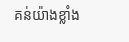គន់យ៉ាងខ្លាំង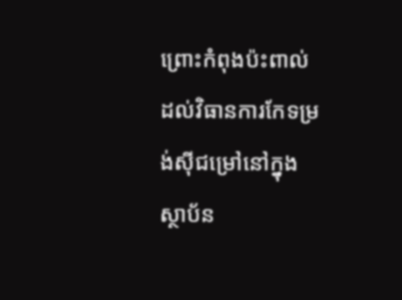ព្រោះកំពុងប៉ះពាល់ដល់វិធានការកែទម្រង់ស៊ីជម្រៅនៅក្នុងស្ថាប័ន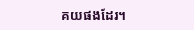គយផងដែរ។